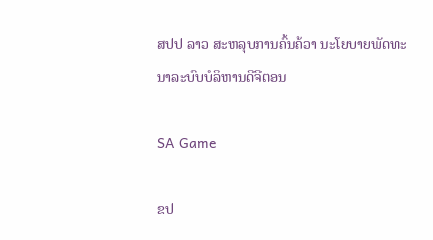ສປປ ລາວ ສະຫລຸບການຄົ້ນຄ້ວາ ນະໂຍບາຍພັດທະນາລະບົບບໍລິຫານດີຈີຕອນ

SA Game

ຂປ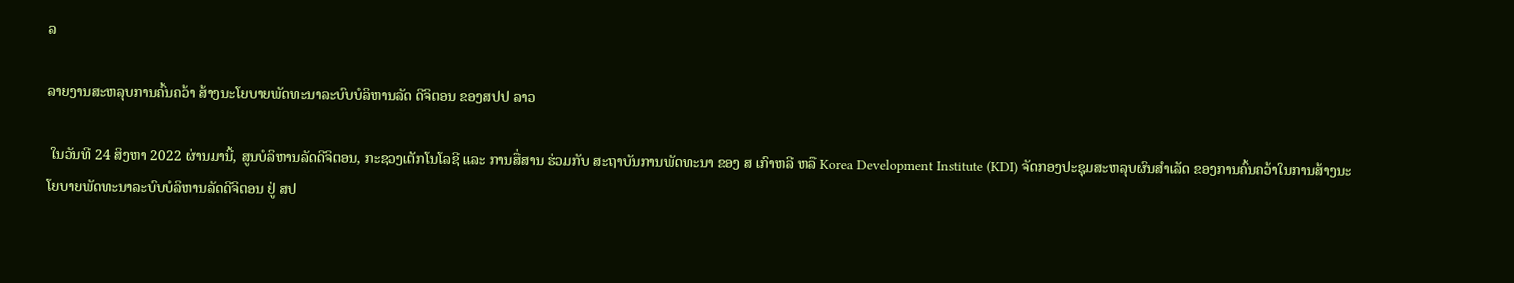ລ

ລາຍງານສະຫລຸບການຄົ້ນຄວ້າ ສ້າງນະໂຍບາຍພັດທະນາລະບົບບໍລິຫານລັດ ດີຈິຕອນ ຂອງສປປ ລາວ

 ໃນວັນທີ 24 ສິງຫາ 2022 ຜ່ານມານີ້, ສູນບໍລິຫານລັດດີຈິຕອນ, ກະຊວງເຕັກໂນໂລຊີ ແລະ ການສື່ສານ ຮ່ວມກັບ ສະຖາບັນການພັດທະນາ ຂອງ ສ ເກົາຫລີ ຫລື Korea Development Institute (KDI) ຈັດກອງປະຊຸມສະຫລຸບຜົນສຳເລັດ ຂອງການຄົ້ນຄວ້າໃນການສ້າງນະໂຍບາຍພັດທະນາລະບົບບໍລິຫານລັດດີຈິຕອນ ຢູ່ ສປ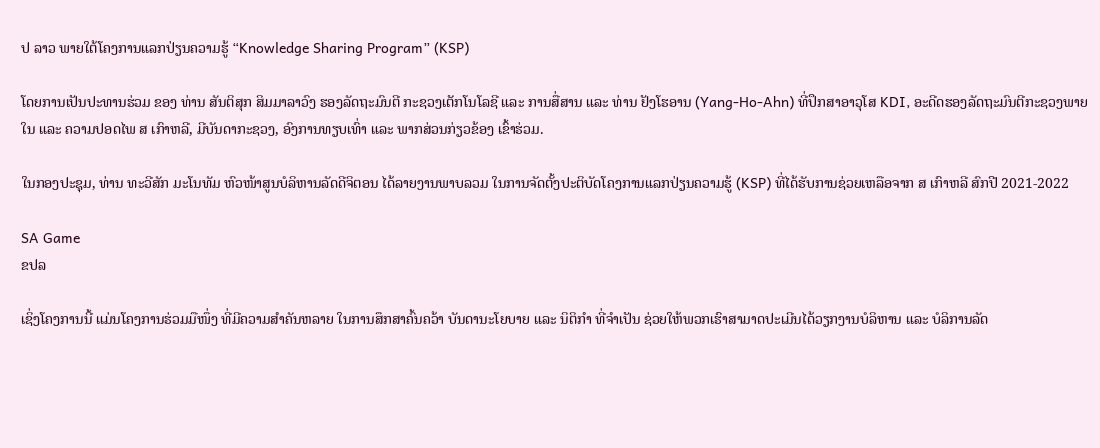ປ ລາວ ພາຍໃຕ້ໂຄງການແລກປ່ຽນຄວາມຮູ້ “Knowledge Sharing Program” (KSP)

ໂດຍການເປັນປະທານຮ່ວມ ຂອງ ທ່ານ ສັນຕິສຸກ ສິມມາລາວົງ ຮອງລັດຖະມົນຕີ ກະຊວງເຕັກໂນໂລຊີ ແລະ ການສື່ສານ ແລະ ທ່ານ ຢັງໂຮອານ (Yang-Ho-Ahn) ທີ່ປຶກສາອາວຸໂສ KDI, ອະດີດຮອງລັດຖະມົນຕີກະຊວງພາຍໃນ ແລະ ຄວາມປອດໄພ ສ ເກົາຫລີ, ມີບັນດາກະຊວງ, ອົງການທຽບເທົ່າ ແລະ ພາກສ່ວນກ່ຽວຂ້ອງ ເຂົ້າຮ່ວມ.

ໃນກອງປະຊຸມ, ທ່ານ ທະວີສັກ ມະໂນທັມ ຫົວໜ້າສູນບໍລິຫານລັດດີຈິຕອນ ໄດ້ລາຍງານພາບລວມ ໃນການຈັດຕັ້ງປະຕິບັດໂຄງການແລກປ່ຽນຄວາມຮູ້ (KSP) ທີ່ໄດ້ຮັບການຊ່ວຍເຫລືອຈາກ ສ ເກົາຫລີ ສົກປີ 2021-2022

SA Game
ຂປລ

ເຊິ່ງໂຄງການນີ້ ແມ່ນໂຄງການຮ່ວມມືໜຶ່ງ ທີ່ມີຄວາມສຳຄັນຫລາຍ ໃນການສຶກສາຄົ້ນຄວ້າ ບັນດານະໂຍບາຍ ແລະ ນິຕິກຳ ທີ່ຈຳເປັນ ຊ່ວຍໃຫ້ພວກເຮົາສາມາດປະເມີນໄດ້ວຽກງານບໍລິຫານ ແລະ ບໍລິການລັດ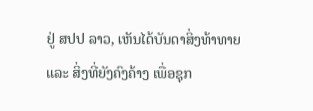ຢູ່ ສປປ ລາວ, ເຫັນໄດ້ບັນດາສິ່ງທ້າທາຍ ແລະ ສິ່ງທີ່ຍັງຄົງຄ້າງ ເພື່ອຊຸກ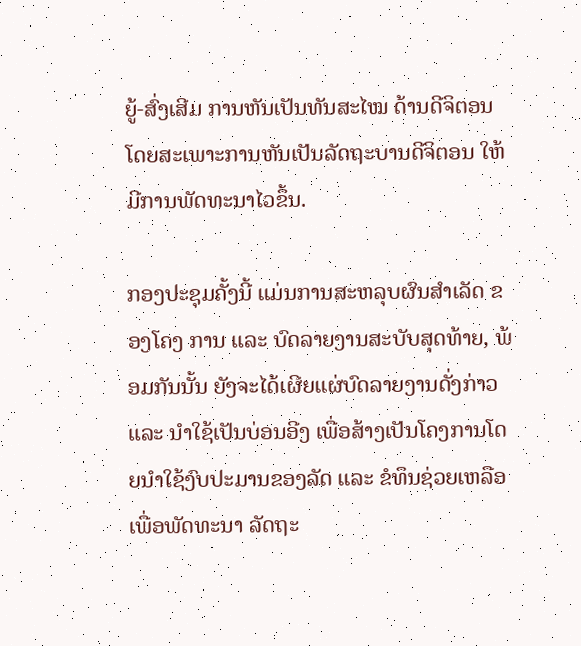ຍູ້-ສົ່ງເສີມ ການຫັນເປັນທັນສະໄໝ ດ້ານດີຈິຕອນ ໂດຍສະເພາະການຫັນເປັນລັດຖະບານດີຈິຕອນ ໃຫ້ມີການພັດທະນາໄວຂຶ້ນ.

ກອງປະຊຸມຄັ້ງນີ້ ແມ່ນການສະຫລຸບຜົນສຳເລັດ ຂອງໂຄງ ການ ແລະ ບົດລາຍງານສະບັບສຸດທ້າຍ, ພ້ອມກັນນັ້ນ ຍັງຈະໄດ້ເຜີຍແຜ່ບົດລາຍງານດັ່ງກ່າວ ແລະ ນຳໃຊ້ເປັນບ່ອນອີງ ເພື່ອສ້າງເປັນໂຄງການໂດຍນໍາໃຊ້ງົບປະມານຂອງລັດ ແລະ ຂໍທຶນຊ່ວຍເຫລືອ ເພື່ອພັດທະນາ ລັດຖະ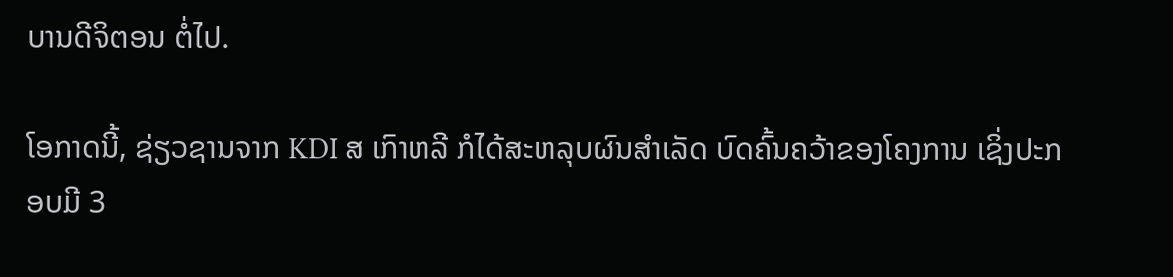ບານດີຈິຕອນ ຕໍ່ໄປ.

ໂອກາດນີ້, ຊ່ຽວຊານຈາກ KDI ສ ເກົາຫລີ ກໍໄດ້ສະຫລຸບຜົນສຳເລັດ ບົດຄົ້ນຄວ້າຂອງໂຄງການ ເຊິ່ງປະກອບມີ 3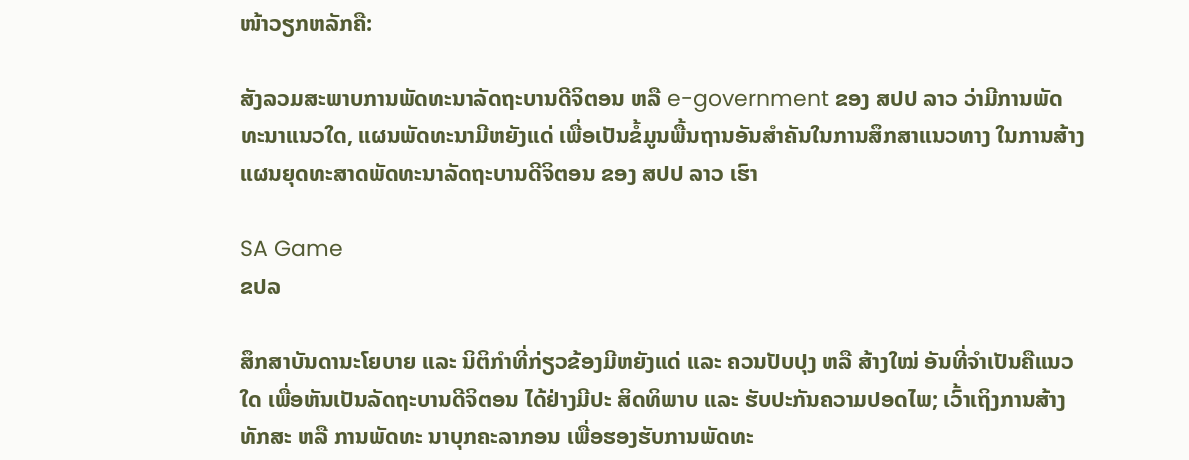ໜ້າວຽກຫລັກຄື:

ສັງລວມສະພາບການພັດທະນາລັດຖະບານດີຈິຕອນ ຫລື e-government ຂອງ ສປປ ລາວ ວ່າມີການພັດທະນາແນວໃດ, ແຜນພັດທະນາມີຫຍັງແດ່ ເພື່ອເປັນຂໍ້ມູນພື້ນຖານອັນສຳຄັນໃນການສຶກສາແນວທາງ ໃນການສ້າງແຜນຍຸດທະສາດພັດທະນາລັດຖະບານດີຈິຕອນ ຂອງ ສປປ ລາວ ເຮົາ

SA Game
ຂປລ

ສຶກສາບັນດານະໂຍບາຍ ແລະ ນິຕິກຳທີ່ກ່ຽວຂ້ອງມີຫຍັງແດ່ ແລະ ຄວນປັບປຸງ ຫລື ສ້າງໃໝ່ ອັນທີ່ຈຳເປັນຄືແນວໃດ ເພື່ອຫັນເປັນລັດຖະບານດີຈິຕອນ ໄດ້ຢ່າງມີປະ ສິດທິພາບ ແລະ ຮັບປະກັນຄວາມປອດໄພ; ເວົ້າເຖິງການສ້າງທັກສະ ຫລື ການພັດທະ ນາບຸກຄະລາກອນ ເພື່ອຮອງຮັບການພັດທະ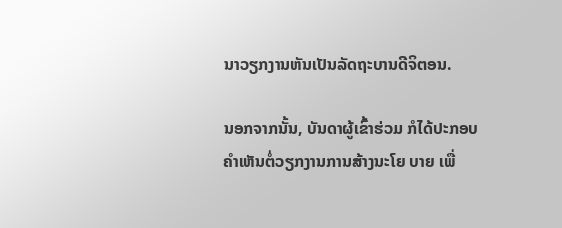ນາວຽກງານຫັນເປັນລັດຖະບານດີຈິຕອນ.

ນອກຈາກນັ້ນ, ບັນດາຜູ້ເຂົ້າຮ່ວມ ກໍໄດ້ປະກອບຄຳເຫັນຕໍ່ວຽກງານການສ້າງນະໂຍ ບາຍ ເພື່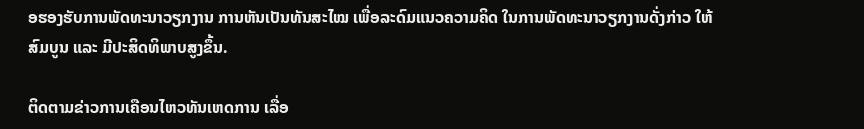ອຮອງຮັບການພັດທະນາວຽກງານ ການຫັນເປັນທັນສະໄໝ ເພື່ອລະດົມແນວຄວາມຄິດ ໃນການພັດທະນາວຽກງານດັ່ງກ່າວ ໃຫ້ສົມບູນ ແລະ ມີປະສິດທິພາບສູງຂຶ້ນ.

ຕິດຕາມຂ່າວການເຄືອນໄຫວທັນເຫດການ ເລື່ອ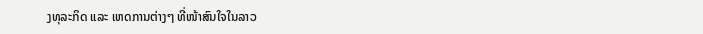ງທຸລະກິດ ແລະ ເຫດການຕ່າງໆ ທີ່ໜ້າສົນໃຈໃນລາວ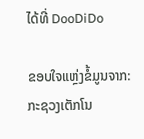ໄດ້ທີ່ DooDiDo

ຂອບໃຈແຫຼ່ງຂໍ້ມູນຈາກ: ກະຊວງເຕັກໂນ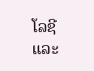ໂລຊີ ແລະ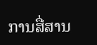ການສື່ສານ